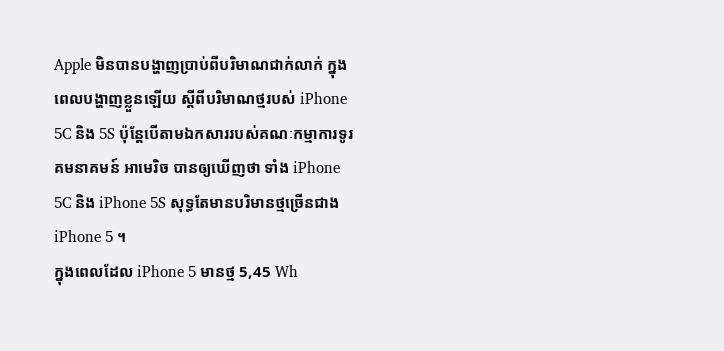Apple មិនបានបង្ហាញប្រាប់ពីបរិមាណជាក់លាក់ ក្នុងពេលបង្ហាញខ្លួនឡើយ ស្តីពីបរិមាណថ្មរបស់ iPhone 5C និង 5S ប៉ុន្តែបើតាមឯកសាររបស់គណៈកម្មាការទូរគមនាគមន៍ អាមេរិច បានឲ្យឃើញថា ទាំង iPhone 5C និង iPhone 5S សុទ្ធតែមានបរិមានថ្មច្រើនជាង iPhone 5 ។
ក្នុងពេលដែល iPhone 5 មានថ្ម 5,45 Wh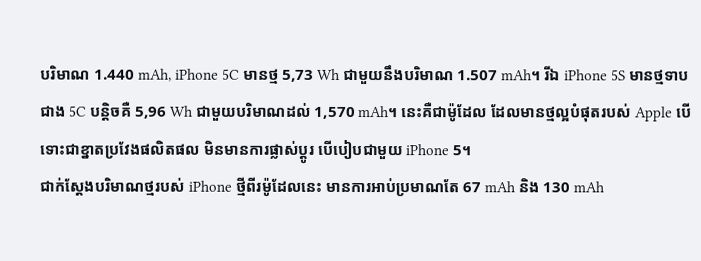បរិមាណ 1.440 mAh, iPhone 5C មានថ្ម 5,73 Wh ជាមួយនឹងបរិមាណ 1.507 mAh។ រីឯ iPhone 5S មានថ្មទាបជាង 5C បន្តិចគឺ 5,96 Wh ជាមួយបរិមាណដល់ 1,570 mAh។ នេះគឺជាម៉ូដែល ដែលមានថ្មល្អបំផុតរបស់ Apple បើទោះជាខ្នាតប្រវែងផលិតផល មិនមានការផ្លាស់ប្តូរ បើបៀបជាមួយ iPhone 5។
ជាក់ស្តែងបរិមាណថ្មរបស់ iPhone ថ្មីពីរម៉ូដែលនេះ មានការអាប់ប្រមាណតែ 67 mAh និង 130 mAh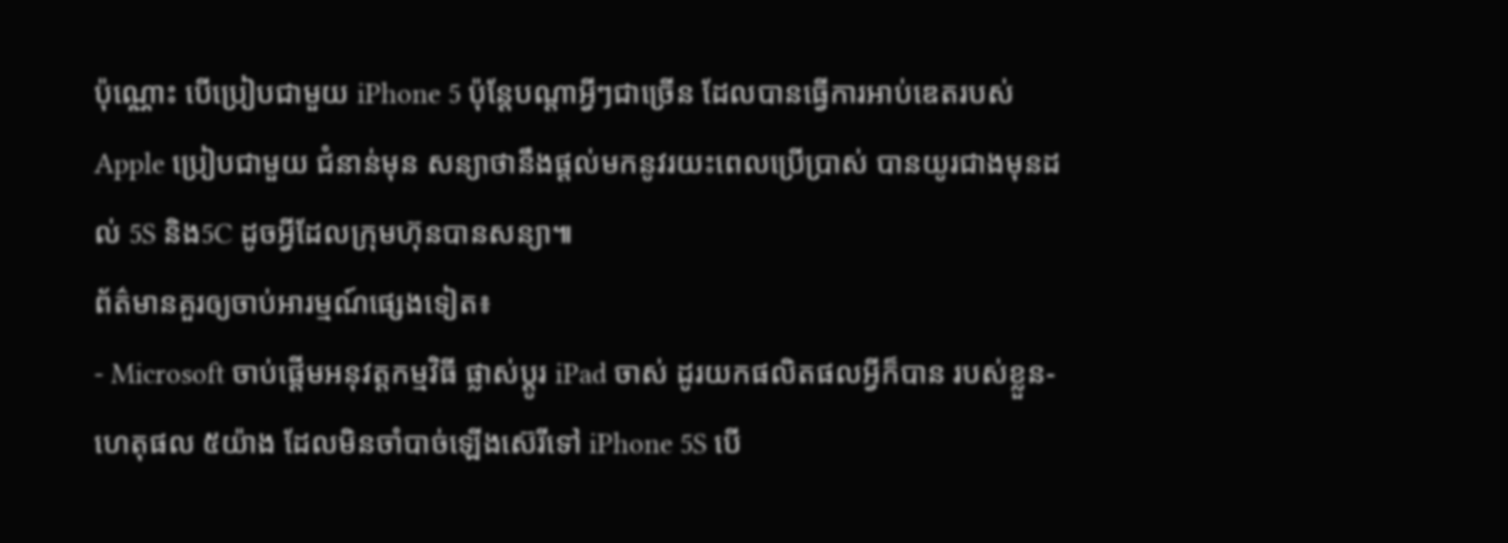ប៉ុណ្ណោះ បើប្រៀបជាមួយ iPhone 5 ប៉ុន្តែបណ្តាអ្វីៗជាច្រើន ដែលបានធ្វើការអាប់ឌេតរបស់ Apple ប្រៀបជាមួយ ជំនាន់មុន សន្យាថានឹងផ្តល់មកនូវរយះពេលប្រើប្រាស់ បានយូរជាងមុនដល់ 5S និង5C ដូចអ្វីដែលក្រុមហ៊ុនបានសន្យា៕
ព័ត៌មានគួរឲ្យចាប់អារម្មណ៍ផ្សេងទៀត៖
- Microsoft ចាប់ផ្តើមអនុវត្តកម្មវិធី ផ្លាស់ប្តូរ iPad ចាស់ ដូរយកផលិតផលអ្វីក៏បាន របស់ខ្លួន- ហេតុផល ៥យ៉ាង ដែលមិនចាំបាច់ឡើងស៊េរីទៅ iPhone 5S បើ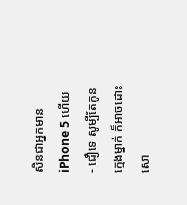សិនជាអ្នកមាន iPhone 5 ហើយ
- ជឿទេ សូម្បីតែកូនក្មេងម្នាក់ ក៏អាចដោះសោ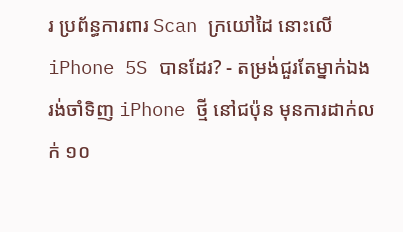រ ប្រព័ន្ធការពារ Scan ក្រយៅដៃ នោះលើ iPhone 5S បានដែរ? - តម្រង់ជួរតែម្នាក់ឯង រង់ចាំទិញ iPhone ថ្មី នៅជប៉ុន មុនការដាក់លក់ ១០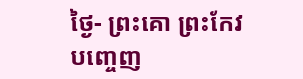ថ្ងៃ- ព្រះគោ ព្រះកែវ បញ្ចេញ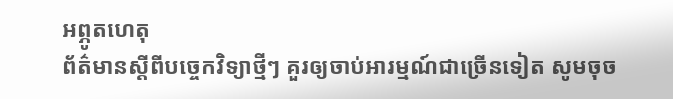អព្ភូតហេតុ
ព័ត៌មានស្តីពីបច្ចេកវិទ្យាថ្មីៗ គួរឲ្យចាប់អារម្មណ៍ជាច្រើនទៀត សូមចុច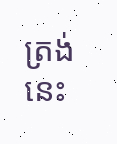ត្រង់នេះ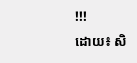!!!
ដោយ៖ សិ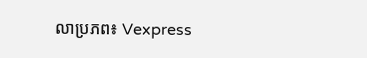លាប្រភព៖ Vexpress